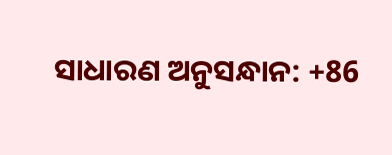ସାଧାରଣ ଅନୁସନ୍ଧାନ: +86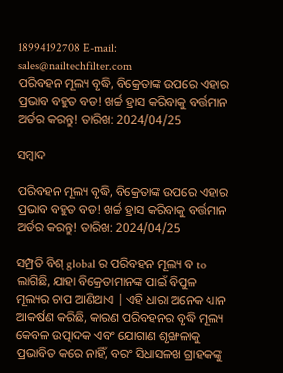18994192708 E-mail: sales@nailtechfilter.com
ପରିବହନ ମୂଲ୍ୟ ବୃଦ୍ଧି, ବିକ୍ରେତାଙ୍କ ଉପରେ ଏହାର ପ୍ରଭାବ ବହୁତ ବଡ! ଖର୍ଚ୍ଚ ହ୍ରାସ କରିବାକୁ ବର୍ତ୍ତମାନ ଅର୍ଡର କରନ୍ତୁ! ତାରିଖ: 2024/04/25

ସମ୍ବାଦ

ପରିବହନ ମୂଲ୍ୟ ବୃଦ୍ଧି, ବିକ୍ରେତାଙ୍କ ଉପରେ ଏହାର ପ୍ରଭାବ ବହୁତ ବଡ! ଖର୍ଚ୍ଚ ହ୍ରାସ କରିବାକୁ ବର୍ତ୍ତମାନ ଅର୍ଡର କରନ୍ତୁ! ତାରିଖ: 2024/04/25

ସମ୍ପ୍ରତି ବିଶ୍ global ର ପରିବହନ ମୂଲ୍ୟ ବ to ଲାଗିଛି, ଯାହା ବିକ୍ରେତାମାନଙ୍କ ପାଇଁ ବିପୁଳ ମୂଲ୍ୟର ଚାପ ଆଣିଥାଏ | ଏହି ଧାରା ଅନେକ ଧ୍ୟାନ ଆକର୍ଷଣ କରିଛି, କାରଣ ପରିବହନର ବୃଦ୍ଧି ମୂଲ୍ୟ କେବଳ ଉତ୍ପାଦକ ଏବଂ ଯୋଗାଣ ଶୃଙ୍ଖଳାକୁ ପ୍ରଭାବିତ କରେ ନାହିଁ, ବରଂ ସିଧାସଳଖ ଗ୍ରାହକଙ୍କୁ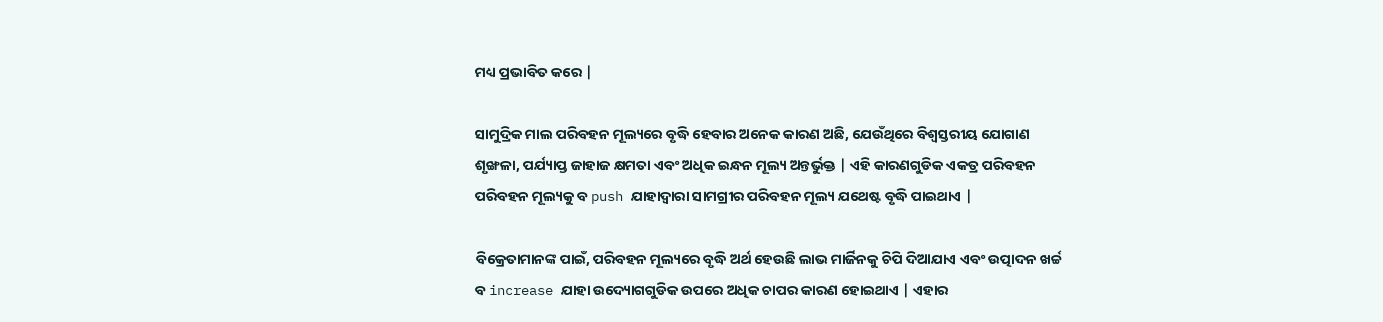ମଧ୍ୟ ପ୍ରଭାବିତ କରେ |

ସାମୁଦ୍ରିକ ମାଲ ପରିବହନ ମୂଲ୍ୟରେ ବୃଦ୍ଧି ହେବାର ଅନେକ କାରଣ ଅଛି, ଯେଉଁଥିରେ ବିଶ୍ୱସ୍ତରୀୟ ଯୋଗାଣ ଶୃଙ୍ଖଳା, ପର୍ଯ୍ୟାପ୍ତ ଜାହାଜ କ୍ଷମତା ଏବଂ ଅଧିକ ଇନ୍ଧନ ମୂଲ୍ୟ ଅନ୍ତର୍ଭୁକ୍ତ | ଏହି କାରଣଗୁଡିକ ଏକତ୍ର ପରିବହନ ପରିବହନ ମୂଲ୍ୟକୁ ବ push ଯାହାଦ୍ୱାରା ସାମଗ୍ରୀର ପରିବହନ ମୂଲ୍ୟ ଯଥେଷ୍ଟ ବୃଦ୍ଧି ପାଇଥାଏ |

ବିକ୍ରେତାମାନଙ୍କ ପାଇଁ, ପରିବହନ ମୂଲ୍ୟରେ ବୃଦ୍ଧି ଅର୍ଥ ହେଉଛି ଲାଭ ମାର୍ଜିନକୁ ଚିପି ଦିଆଯାଏ ଏବଂ ଉତ୍ପାଦନ ଖର୍ଚ୍ଚ ବ increase ଯାହା ଉଦ୍ୟୋଗଗୁଡିକ ଉପରେ ଅଧିକ ଚାପର କାରଣ ହୋଇଥାଏ | ଏହାର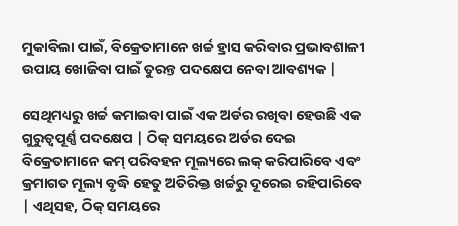ମୁକାବିଲା ପାଇଁ, ବିକ୍ରେତାମାନେ ଖର୍ଚ୍ଚ ହ୍ରାସ କରିବାର ପ୍ରଭାବଶାଳୀ ଉପାୟ ଖୋଜିବା ପାଇଁ ତୁରନ୍ତ ପଦକ୍ଷେପ ନେବା ଆବଶ୍ୟକ |

ସେଥିମଧ୍ୟରୁ ଖର୍ଚ୍ଚ କମାଇବା ପାଇଁ ଏକ ଅର୍ଡର ରଖିବା ହେଉଛି ଏକ ଗୁରୁତ୍ୱପୂର୍ଣ୍ଣ ପଦକ୍ଷେପ | ଠିକ୍ ସମୟରେ ଅର୍ଡର ଦେଇ ବିକ୍ରେତାମାନେ କମ୍ ପରିବହନ ମୂଲ୍ୟରେ ଲକ୍ କରିପାରିବେ ଏବଂ କ୍ରମାଗତ ମୂଲ୍ୟ ବୃଦ୍ଧି ହେତୁ ଅତିରିକ୍ତ ଖର୍ଚ୍ଚରୁ ଦୂରେଇ ରହିପାରିବେ | ଏଥିସହ, ଠିକ୍ ସମୟରେ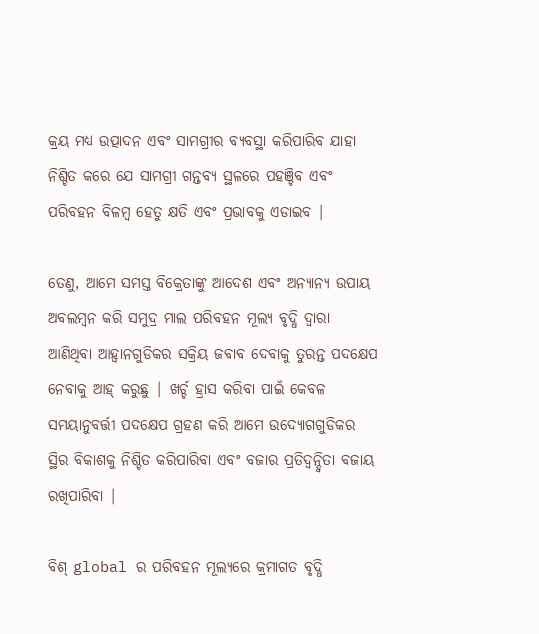କ୍ରୟ ମଧ୍ୟ ଉତ୍ପାଦନ ଏବଂ ସାମଗ୍ରୀର ବ୍ୟବସ୍ଥା କରିପାରିବ ଯାହା ନିଶ୍ଚିତ କରେ ଯେ ସାମଗ୍ରୀ ଗନ୍ତବ୍ୟ ସ୍ଥଳରେ ପହଞ୍ଚିବ ଏବଂ ପରିବହନ ବିଳମ୍ବ ହେତୁ କ୍ଷତି ଏବଂ ପ୍ରଭାବକୁ ଏଡାଇବ |

ତେଣୁ, ଆମେ ସମସ୍ତ ବିକ୍ରେତାଙ୍କୁ ଆଦେଶ ଏବଂ ଅନ୍ୟାନ୍ୟ ଉପାୟ ଅବଲମ୍ବନ କରି ସମୁଦ୍ର ମାଲ ପରିବହନ ମୂଲ୍ୟ ବୃଦ୍ଧି ଦ୍ୱାରା ଆଣିଥିବା ଆହ୍ୱାନଗୁଡିକର ସକ୍ରିୟ ଜବାବ ଦେବାକୁ ତୁରନ୍ତ ପଦକ୍ଷେପ ନେବାକୁ ଆହ୍ କରୁଛୁ | ଖର୍ଚ୍ଚ ହ୍ରାସ କରିବା ପାଇଁ କେବଳ ସମୟାନୁବର୍ତ୍ତୀ ପଦକ୍ଷେପ ଗ୍ରହଣ କରି ଆମେ ଉଦ୍ୟୋଗଗୁଡିକର ସ୍ଥିର ବିକାଶକୁ ନିଶ୍ଚିତ କରିପାରିବା ଏବଂ ବଜାର ପ୍ରତିଦ୍ୱନ୍ଦ୍ୱିତା ବଜାୟ ରଖିପାରିବା |

ବିଶ୍ global ର ପରିବହନ ମୂଲ୍ୟରେ କ୍ରମାଗତ ବୃଦ୍ଧି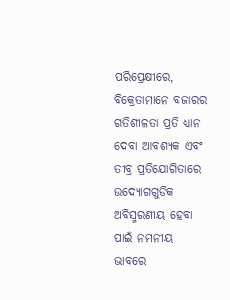ପରିପ୍ରେକ୍ଷୀରେ, ବିକ୍ରେତାମାନେ ବଜାରର ଗତିଶୀଳତା ପ୍ରତି ଧ୍ୟାନ ଦେବା ଆବଶ୍ୟକ ଏବଂ ତୀବ୍ର ପ୍ରତିଯୋଗିତାରେ ଉଦ୍ୟୋଗଗୁଡିକ ଅବିସ୍ମରଣୀୟ ହେବା ପାଇଁ ନମନୀୟ ଭାବରେ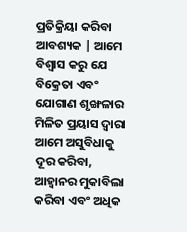ପ୍ରତିକ୍ରିୟା କରିବା ଆବଶ୍ୟକ | ଆମେ ବିଶ୍ୱାସ କରୁ ଯେ ବିକ୍ରେତା ଏବଂ ଯୋଗାଣ ଶୃଙ୍ଖଳାର ମିଳିତ ପ୍ରୟାସ ଦ୍ୱାରା ଆମେ ଅସୁବିଧାକୁ ଦୂର କରିବା, ଆହ୍ୱାନର ମୁକାବିଲା କରିବା ଏବଂ ଅଧିକ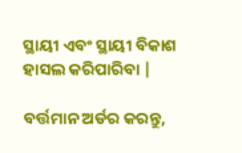ସ୍ଥାୟୀ ଏବଂ ସ୍ଥାୟୀ ବିକାଶ ହାସଲ କରିପାରିବା |

ବର୍ତ୍ତମାନ ଅର୍ଡର କରନ୍ତୁ,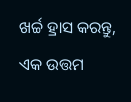ଖର୍ଚ୍ଚ ହ୍ରାସ କରନ୍ତୁ, ଏକ ଉତ୍ତମ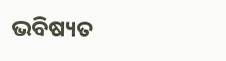ଭବିଷ୍ୟତ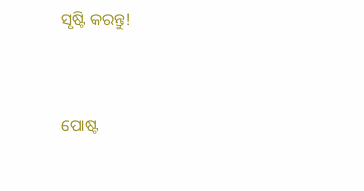ସୃଷ୍ଟି କରନ୍ତୁ!


ପୋଷ୍ଟ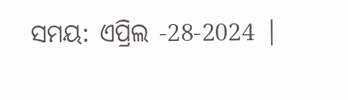ସମୟ: ଏପ୍ରିଲ -28-2024 |